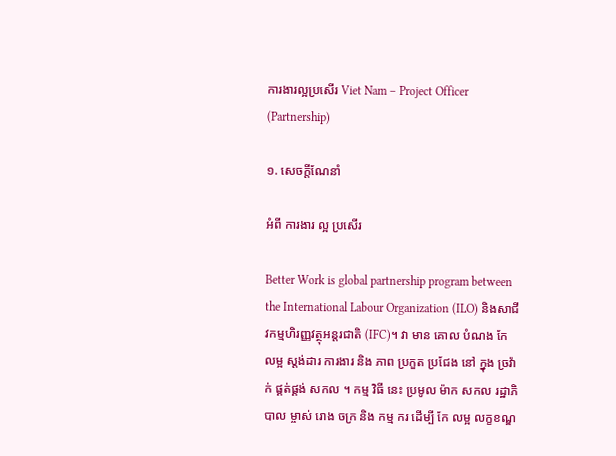ការងារល្អប្រសើរ Viet Nam – Project Officer (Partnership)

១. សេចក្តីណែនាំ

អំពី ការងារ ល្អ ប្រសើរ

Better Work is global partnership program between the International Labour Organization (ILO) និងសាជីវកម្មហិរញ្ញវត្ថុអន្តរជាតិ (IFC)។ វា មាន គោល បំណង កែ លម្អ ស្តង់ដារ ការងារ និង ភាព ប្រកួត ប្រជែង នៅ ក្នុង ច្រវ៉ាក់ ផ្គត់ផ្គង់ សកល ។ កម្ម វិធី នេះ ប្រមូល ម៉ាក សកល រដ្ឋាភិបាល ម្ចាស់ រោង ចក្រ និង កម្ម ករ ដើម្បី កែ លម្អ លក្ខខណ្ឌ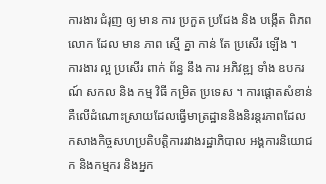ការងារ ជំរុញ ឲ្យ មាន ការ ប្រកួត ប្រជែង និង បង្កើត ពិភព លោក ដែល មាន ភាព ស្មើ គ្នា កាន់ តែ ប្រសើរ ឡើង ។  ការងារ ល្អ ប្រសើរ ពាក់ ព័ន្ធ នឹង ការ អភិវឌ្ឍ ទាំង ឧបករណ៍ សកល និង កម្ម វិធី កម្រិត ប្រទេស ។ ការផ្តោតសំខាន់គឺលើដំណោះស្រាយដែលធ្វើមាត្រដ្ឋាននិងនិរន្តរភាពដែលកសាងកិច្ចសហប្រតិបត្តិការរវាងរដ្ឋាភិបាល អង្គការនិយោជក និងកម្មករ និងអ្នក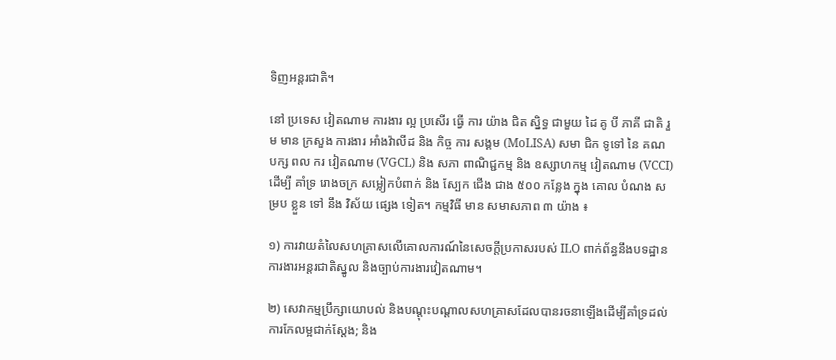ទិញអន្តរជាតិ។

នៅ ប្រទេស វៀតណាម ការងារ ល្អ ប្រសើរ ធ្វើ ការ យ៉ាង ជិត ស្និទ្ធ ជាមួយ ដៃ គូ បី ភាគី ជាតិ រួម មាន ក្រសួង ការងារ អាំងវ៉ាលីដ និង កិច្ច ការ សង្គម (MoLISA) សមា ជិក ទូទៅ នៃ គណ បក្ស ពល ករ វៀតណាម (VGCL) និង សភា ពាណិជ្ជកម្ម និង ឧស្សាហកម្ម វៀតណាម (VCCI) ដើម្បី គាំទ្រ រោងចក្រ សម្លៀកបំពាក់ និង ស្បែក ជើង ជាង ៥០០ កន្លែង ក្នុង គោល បំណង សម្រប ខ្លួន ទៅ នឹង វិស័យ ផ្សេង ទៀត។ កម្មវិធី មាន សមាសភាព ៣ យ៉ាង ៖

១) ការវាយតំលៃសហគ្រាសលើគោលការណ៍នៃសេចក្តីប្រកាសរបស់ ILO ពាក់ព័ន្ធនឹងបទដ្ឋានការងារអន្តរជាតិស្នូល និងច្បាប់ការងារវៀតណាម។

២) សេវាកម្មប្រឹក្សាយោបល់ និងបណ្តុះបណ្តាលសហគ្រាសដែលបានរចនាឡើងដើម្បីគាំទ្រដល់ការកែលម្អជាក់ស្តែង; និង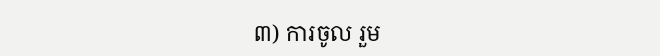៣) ការចូល រួម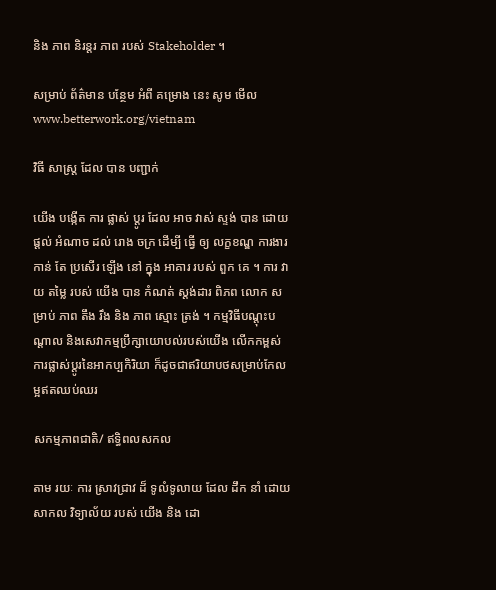និង ភាព និរន្តរ ភាព របស់ Stakeholder ។

សម្រាប់ ព័ត៌មាន បន្ថែម អំពី គម្រោង នេះ សូម មើល www.betterwork.org/vietnam

វិធី សាស្ត្រ ដែល បាន បញ្ជាក់

យើង បង្កើត ការ ផ្លាស់ ប្តូរ ដែល អាច វាស់ ស្ទង់ បាន ដោយ ផ្តល់ អំណាច ដល់ រោង ចក្រ ដើម្បី ធ្វើ ឲ្យ លក្ខខណ្ឌ ការងារ កាន់ តែ ប្រសើរ ឡើង នៅ ក្នុង អាគារ របស់ ពួក គេ ។ ការ វាយ តម្លៃ របស់ យើង បាន កំណត់ ស្តង់ដារ ពិភព លោក សម្រាប់ ភាព តឹង រឹង និង ភាព ស្មោះ ត្រង់ ។ កម្មវិធីបណ្តុះបណ្តាល និងសេវាកម្មប្រឹក្សាយោបល់របស់យើង លើកកម្ពស់ការផ្លាស់ប្តូរនៃអាកប្បកិរិយា ក៏ដូចជាឥរិយាបថសម្រាប់កែលម្អឥតឈប់ឈរ

សកម្មភាពជាតិ/ ឥទ្ធិពលសកល

តាម រយៈ ការ ស្រាវជ្រាវ ដ៏ ទូលំទូលាយ ដែល ដឹក នាំ ដោយ សាកល វិទ្យាល័យ របស់ យើង និង ដោ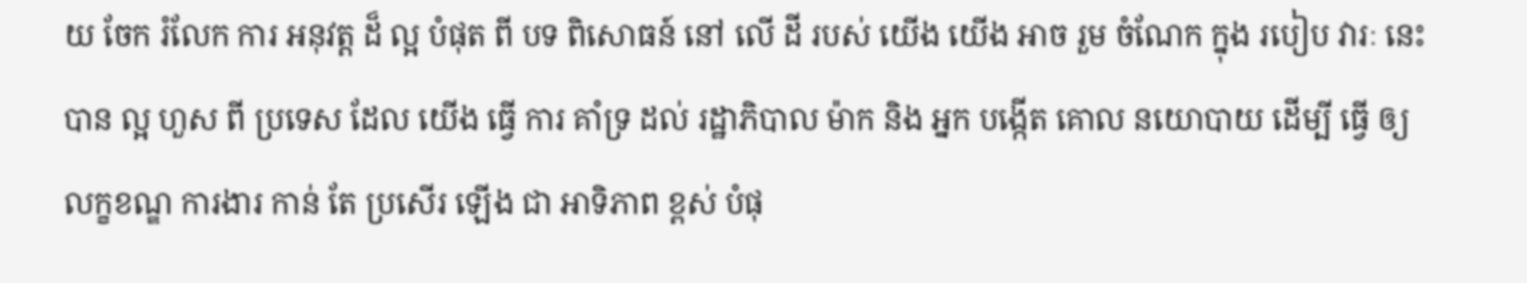យ ចែក រំលែក ការ អនុវត្ត ដ៏ ល្អ បំផុត ពី បទ ពិសោធន៍ នៅ លើ ដី របស់ យើង យើង អាច រួម ចំណែក ក្នុង របៀប វារៈ នេះ បាន ល្អ ហួស ពី ប្រទេស ដែល យើង ធ្វើ ការ គាំទ្រ ដល់ រដ្ឋាភិបាល ម៉ាក និង អ្នក បង្កើត គោល នយោបាយ ដើម្បី ធ្វើ ឲ្យ លក្ខខណ្ឌ ការងារ កាន់ តែ ប្រសើរ ឡើង ជា អាទិភាព ខ្ពស់ បំផុ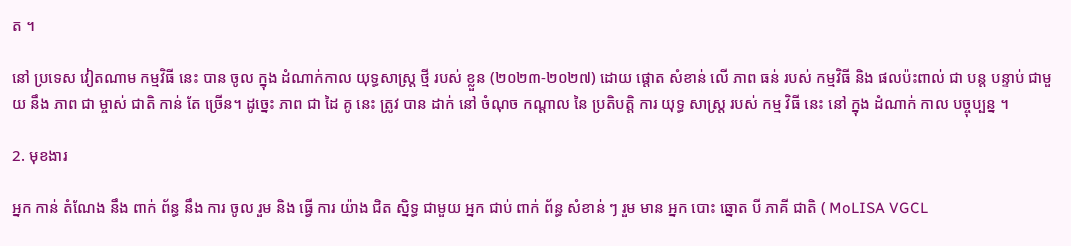ត ។

នៅ ប្រទេស វៀតណាម កម្មវិធី នេះ បាន ចូល ក្នុង ដំណាក់កាល យុទ្ធសាស្ត្រ ថ្មី របស់ ខ្លួន (២០២៣-២០២៧) ដោយ ផ្តោត សំខាន់ លើ ភាព ធន់ របស់ កម្មវិធី និង ផលប៉ះពាល់ ជា បន្ត បន្ទាប់ ជាមួយ នឹង ភាព ជា ម្ចាស់ ជាតិ កាន់ តែ ច្រើន។ ដូច្នេះ ភាព ជា ដៃ គូ នេះ ត្រូវ បាន ដាក់ នៅ ចំណុច កណ្តាល នៃ ប្រតិបត្តិ ការ យុទ្ធ សាស្ត្រ របស់ កម្ម វិធី នេះ នៅ ក្នុង ដំណាក់ កាល បច្ចុប្បន្ន ។

2. មុខងារ

អ្នក កាន់ តំណែង នឹង ពាក់ ព័ន្ធ នឹង ការ ចូល រួម និង ធ្វើ ការ យ៉ាង ជិត ស្និទ្ធ ជាមួយ អ្នក ជាប់ ពាក់ ព័ន្ធ សំខាន់ ៗ រួម មាន អ្នក បោះ ឆ្នោត បី ភាគី ជាតិ ( MoLISA VGCL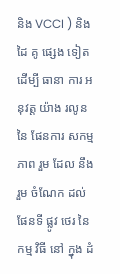និង VCCI ) និង ដៃ គូ ផ្សេង ទៀត ដើម្បី ធានា ការ អនុវត្ត យ៉ាង រលូន នៃ ផែនការ សកម្ម ភាព រួម ដែល នឹង រួម ចំណែក ដល់ ផែនទី ផ្លូវ ថេរ នៃ កម្ម វិធី នៅ ក្នុង ដំ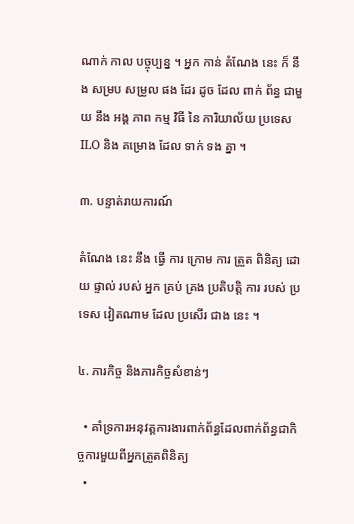ណាក់ កាល បច្ចុប្បន្ន ។ អ្នក កាន់ តំណែង នេះ ក៏ នឹង សម្រប សម្រួល ផង ដែរ ដូច ដែល ពាក់ ព័ន្ធ ជាមួយ នឹង អង្គ ភាព កម្ម វិធី នៃ ការិយាល័យ ប្រទេស ILO និង គម្រោង ដែល ទាក់ ទង គ្នា ។

៣. បន្ទាត់រាយការណ៍

តំណែង នេះ នឹង ធ្វើ ការ ក្រោម ការ ត្រួត ពិនិត្យ ដោយ ផ្ទាល់ របស់ អ្នក គ្រប់ គ្រង ប្រតិបត្តិ ការ របស់ ប្រទេស វៀតណាម ដែល ប្រសើរ ជាង នេះ ។

៤. ភារកិច្ច និងភារកិច្ចសំខាន់ៗ

  • គាំទ្រការអនុវត្តការងារពាក់ព័ន្ធដែលពាក់ព័ន្ធជាកិច្ចការមួយពីអ្នកត្រួតពិនិត្យ
  •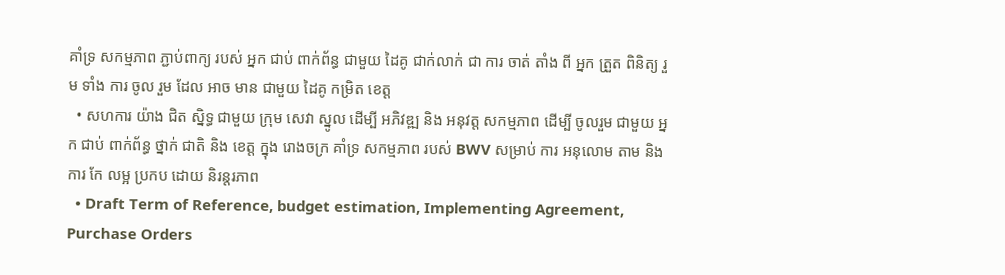គាំទ្រ សកម្មភាព ភ្ជាប់ពាក្យ របស់ អ្នក ជាប់ ពាក់ព័ន្ធ ជាមួយ ដៃគូ ជាក់លាក់ ជា ការ ចាត់ តាំង ពី អ្នក ត្រួត ពិនិត្យ រួម ទាំង ការ ចូល រួម ដែល អាច មាន ជាមួយ ដៃគូ កម្រិត ខេត្ត
  • សហការ យ៉ាង ជិត ស្និទ្ធ ជាមួយ ក្រុម សេវា ស្នូល ដើម្បី អភិវឌ្ឍ និង អនុវត្ត សកម្មភាព ដើម្បី ចូលរួម ជាមួយ អ្នក ជាប់ ពាក់ព័ន្ធ ថ្នាក់ ជាតិ និង ខេត្ត ក្នុង រោងចក្រ គាំទ្រ សកម្មភាព របស់ BWV សម្រាប់ ការ អនុលោម តាម និង ការ កែ លម្អ ប្រកប ដោយ និរន្តរភាព
  • Draft Term of Reference, budget estimation, Implementing Agreement, Purchase Orders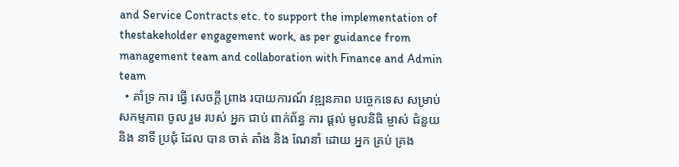and Service Contracts etc. to support the implementation of thestakeholder engagement work, as per guidance from management team and collaboration with Finance and Admin team
  • គាំទ្រ ការ ធ្វើ សេចក្តី ព្រាង របាយការណ៍ វឌ្ឍនភាព បច្ចេកទេស សម្រាប់ សកម្មភាព ចូល រួម របស់ អ្នក ជាប់ ពាក់ព័ន្ធ ការ ផ្តល់ មូលនិធិ ម្ចាស់ ជំនួយ និង នាទី ប្រជុំ ដែល បាន ចាត់ តាំង និង ណែនាំ ដោយ អ្នក គ្រប់ គ្រង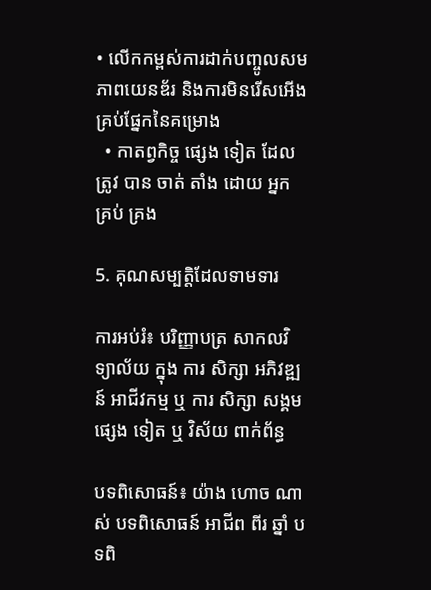• លើកកម្ពស់ការដាក់បញ្ចូលសមភាពយេនឌ័រ និងការមិនរើសអើងគ្រប់ផ្នែកនៃគម្រោង
  • កាតព្វកិច្ច ផ្សេង ទៀត ដែល ត្រូវ បាន ចាត់ តាំង ដោយ អ្នក គ្រប់ គ្រង

5. គុណសម្បត្តិដែលទាមទារ

ការអប់រំ៖ បរិញ្ញាបត្រ សាកលវិទ្យាល័យ ក្នុង ការ សិក្សា អភិវឌ្ឍន៍ អាជីវកម្ម ឬ ការ សិក្សា សង្គម ផ្សេង ទៀត ឬ វិស័យ ពាក់ព័ន្ធ

បទពិសោធន៍៖ យ៉ាង ហោច ណាស់ បទពិសោធន៍ អាជីព ពីរ ឆ្នាំ បទពិ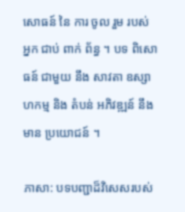សោធន៍ នៃ ការ ចូល រួម របស់ អ្នក ជាប់ ពាក់ ព័ន្ធ ។ បទ ពិសោធន៍ ជាមួយ នឹង សាវតា ឧស្សាហកម្ម និង តំបន់ អភិវឌ្ឍន៍ នឹង មាន ប្រយោជន៍ ។

ភាសា: បទបញ្ជាដ៏វិសេសរបស់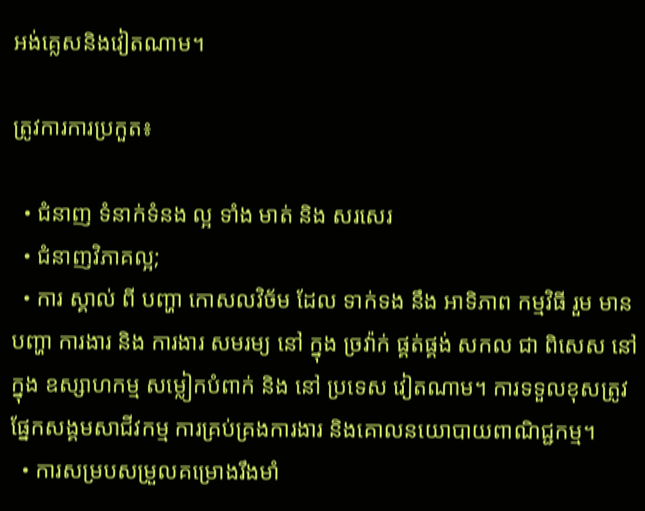អង់គ្លេសនិងវៀតណាម។

ត្រូវការការប្រកួត៖

  • ជំនាញ ទំនាក់ទំនង ល្អ ទាំង មាត់ និង សរសេរ
  • ជំនាញវិភាគល្អ;
  • ការ ស្គាល់ ពី បញ្ហា កោសលវិច័ម ដែល ទាក់ទង នឹង អាទិភាព កម្មវិធី រួម មាន បញ្ហា ការងារ និង ការងារ សមរម្យ នៅ ក្នុង ច្រវ៉ាក់ ផ្គត់ផ្គង់ សកល ជា ពិសេស នៅ ក្នុង ឧស្សាហកម្ម សម្លៀកបំពាក់ និង នៅ ប្រទេស វៀតណាម។ ការទទួលខុសត្រូវផ្នែកសង្គមសាជីវកម្ម ការគ្រប់គ្រងការងារ និងគោលនយោបាយពាណិជ្ជកម្ម។
  • ការសម្របសម្រួលគម្រោងរឹងមាំ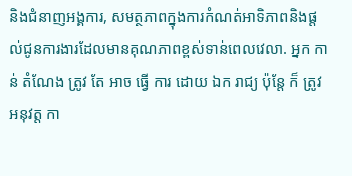និងជំនាញអង្គការ, សមត្ថភាពក្នុងការកំណត់អាទិភាពនិងផ្តល់ជូនការងារដែលមានគុណភាពខ្ពស់ទាន់ពេលវេលា. អ្នក កាន់ តំណែង ត្រូវ តែ អាច ធ្វើ ការ ដោយ ឯក រាជ្យ ប៉ុន្តែ ក៏ ត្រូវ អនុវត្ត កា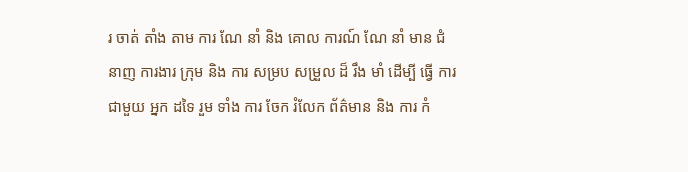រ ចាត់ តាំង តាម ការ ណែ នាំ និង គោល ការណ៍ ណែ នាំ មាន ជំនាញ ការងារ ក្រុម និង ការ សម្រប សម្រួល ដ៏ រឹង មាំ ដើម្បី ធ្វើ ការ ជាមួយ អ្នក ដទៃ រួម ទាំង ការ ចែក រំលែក ព័ត៌មាន និង ការ កំ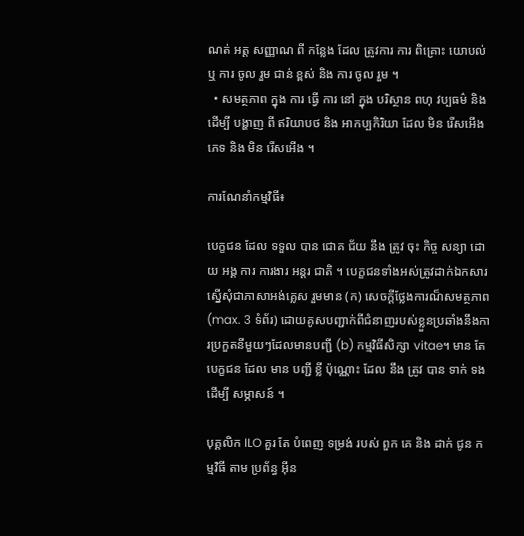ណត់ អត្ត សញ្ញាណ ពី កន្លែង ដែល ត្រូវការ ការ ពិគ្រោះ យោបល់ ឬ ការ ចូល រួម ជាន់ ខ្ពស់ និង ការ ចូល រួម ។
  • សមត្ថភាព ក្នុង ការ ធ្វើ ការ នៅ ក្នុង បរិស្ថាន ពហុ វប្បធម៌ និង ដើម្បី បង្ហាញ ពី ឥរិយាបថ និង អាកប្បកិរិយា ដែល មិន រើសអើង ភេទ និង មិន រើសអើង ។

ការណែនាំកម្មវិធី៖

បេក្ខជន ដែល ទទួល បាន ជោគ ជ័យ នឹង ត្រូវ ចុះ កិច្ច សន្យា ដោយ អង្គ ការ ការងារ អន្តរ ជាតិ ។ បេក្ខជនទាំងអស់ត្រូវដាក់ឯកសារស្នើសុំជាភាសាអង់គ្លេស រួមមាន (ក) សេចក្តីថ្លែងការណ៏សមត្ថភាព (max. 3 ទំព័រ) ដោយគូសបញ្ជាក់ពីជំនាញរបស់ខ្លួនប្រឆាំងនឹងការប្រកួតនីមួយៗដែលមានបញ្ជី (b) កម្មវិធីសិក្សា vitae។ មាន តែ បេក្ខជន ដែល មាន បញ្ជី ខ្លី ប៉ុណ្ណោះ ដែល នឹង ត្រូវ បាន ទាក់ ទង ដើម្បី សម្ភាសន៍ ។

បុគ្គលិក ILO គួរ តែ បំពេញ ទម្រង់ របស់ ពួក គេ និង ដាក់ ជូន កម្មវិធី តាម ប្រព័ន្ធ អ៊ីន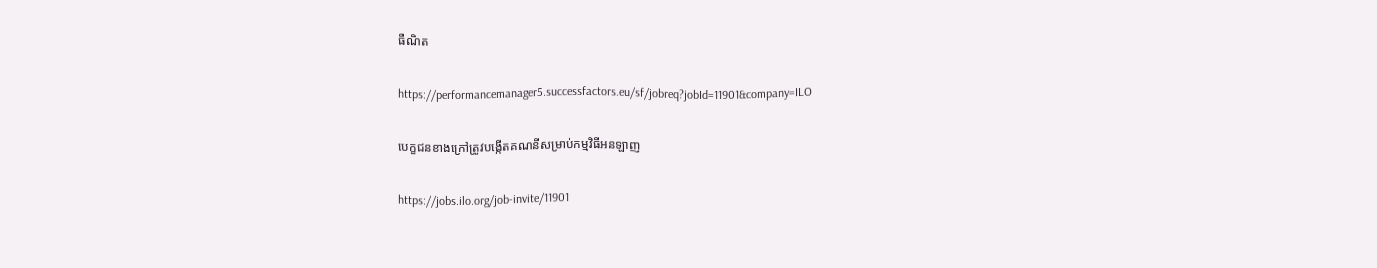ធឺណិត

https://performancemanager5.successfactors.eu/sf/jobreq?jobId=11901&company=ILO

បេក្ខជនខាងក្រៅត្រូវបង្កើតគណនីសម្រាប់កម្មវិធីអនឡាញ

https://jobs.ilo.org/job-invite/11901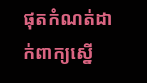ផុតកំណត់ដាក់ពាក្យស្នើ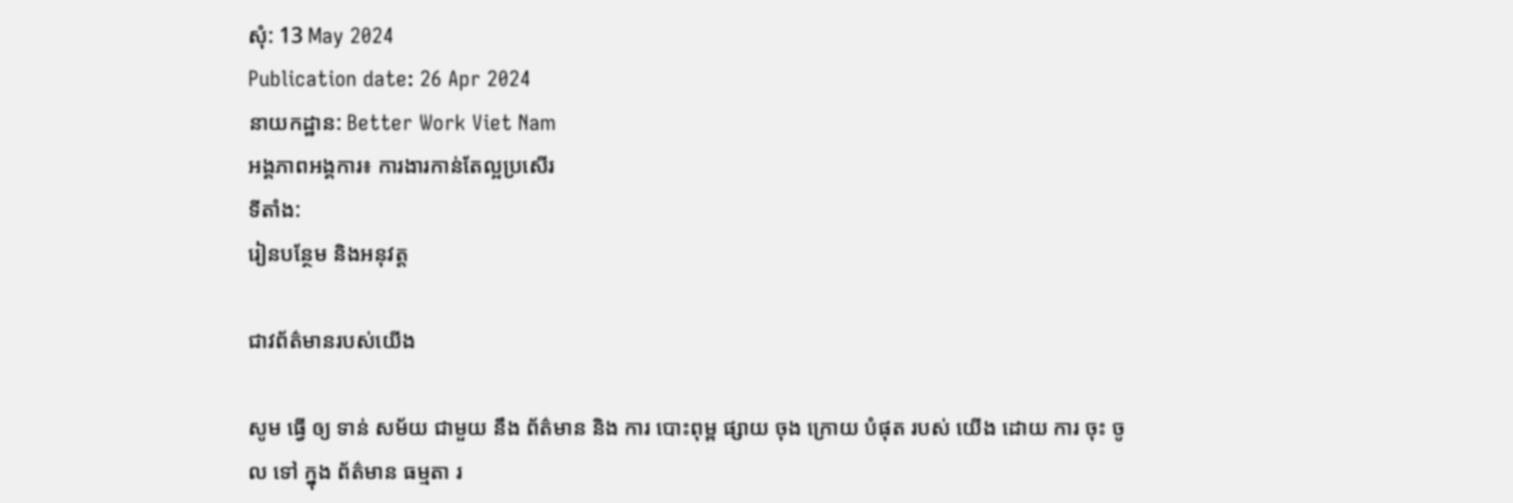សុំ: 13 May 2024
Publication date: 26 Apr 2024
នាយកដ្ឋាន: Better Work Viet Nam
អង្គភាពអង្គការ៖ ការងារកាន់តែល្អប្រសើរ
ទីតាំង:
រៀនបន្ថែម និងអនុវត្ត

ជាវព័ត៌មានរបស់យើង

សូម ធ្វើ ឲ្យ ទាន់ សម័យ ជាមួយ នឹង ព័ត៌មាន និង ការ បោះពុម្ព ផ្សាយ ចុង ក្រោយ បំផុត របស់ យើង ដោយ ការ ចុះ ចូល ទៅ ក្នុង ព័ត៌មាន ធម្មតា រ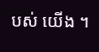បស់ យើង ។